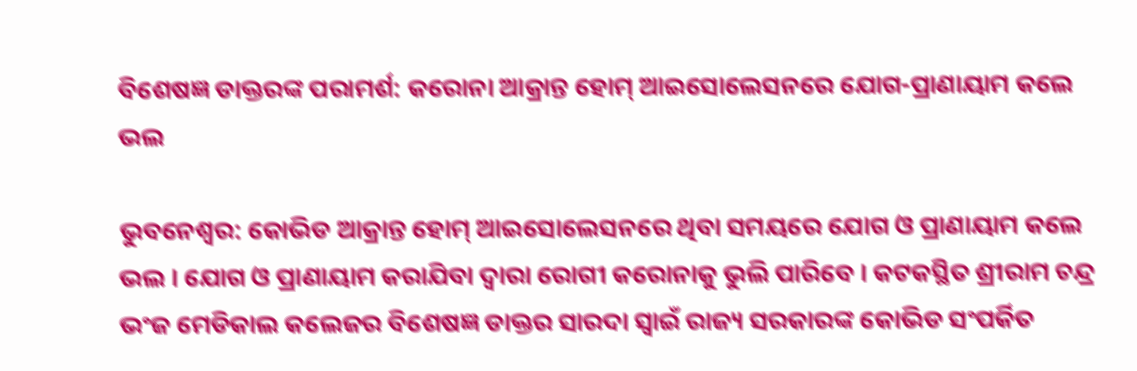ବିଶେଷଜ୍ଞ ଡାକ୍ତରଙ୍କ ପରାମର୍ଶ: କରୋନା ଆକ୍ରାନ୍ତ ହୋମ୍ ଆଇସୋଲେସନରେ ଯୋଗ-ପ୍ରାଣାୟାମ କଲେ ଭଲ

ଭୁବନେଶ୍ୱର: କୋଭିଡ ଆକ୍ରାନ୍ତ ହୋମ୍ ଆଇସୋଲେସନରେ ଥିବା ସମୟରେ ଯୋଗ ଓ ପ୍ରାଣାୟାମ କଲେ ଭଲ । ଯୋଗ ଓ ପ୍ରାଣାୟାମ କରାଯିବା ଦ୍ୱାରା ରୋଗୀ କରୋନାକୁ ଭୁଲି ପାରିବେ । କଟକସ୍ଥିତ ଶ୍ରୀରାମ ଚନ୍ଦ୍ର ଭଂଜ ମେଡିକାଲ କଲେଜର ବିଶେଷଜ୍ଞ ଡାକ୍ତର ସାରଦା ସ୍ୱାଇଁ ରାଜ୍ୟ ସରକାରଙ୍କ କୋଭିଡ ସଂପର୍କିତ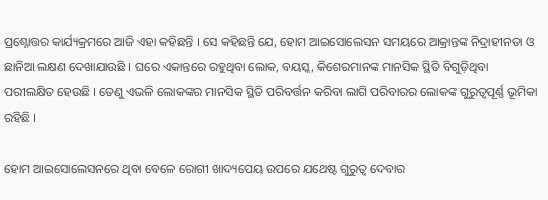ପ୍ରଶ୍ନୋତ୍ତର କାର୍ଯ୍ୟକ୍ରମରେ ଆଜି ଏହା କହିଛନ୍ତି । ସେ କହିଛନ୍ତି ଯେ, ହୋମ ଆଇସୋଲେସନ ସମୟରେ ଆକ୍ରାନ୍ତଙ୍କ ନିଦ୍ରାହୀନତା ଓ ଛାନିଆ ଲକ୍ଷଣ ଦେଖାଯାଉଛି । ଘରେ ଏକାନ୍ତରେ ରହୁଥିବା ଲୋକ, ବୟସ୍କ, କିଶେରମାନଙ୍କ ମାନସିକ ସ୍ଥିତି ବିଗୁଡ଼ିଥିବା ପରୀଲକ୍ଷିତ ହେଉଛି । ତେଣୁ ଏଭଳି ଲୋକଙ୍କର ମାନସିକ ସ୍ଥିତି ପରିବର୍ତ୍ତନ କରିବା ଲାଗି ପରିବାରର ଲୋକଙ୍କ ଗୁରୁତ୍ୱପୂର୍ଣ୍ଣ ଭୂମିକା ରହିଛି ।

ହୋମ ଆଇସୋଲେସନରେ ଥିବା ବେଳେ ରୋଗୀ ଖାଦ୍ୟପେୟ ଉପରେ ଯଥେଷ୍ଟ ଗୁରୁତ୍ୱ ଦେବାର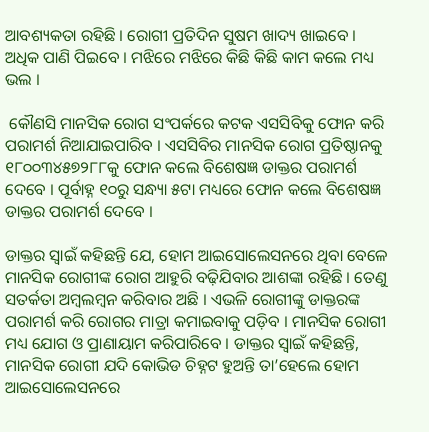ଆବଶ୍ୟକତା ରହିଛି । ରୋଗୀ ପ୍ରତିଦିନ ସୁଷମ ଖାଦ୍ୟ ଖାଇବେ । ଅଧିକ ପାଣି ପିଇବେ । ମଝିରେ ମଝିରେ କିଛି କିଛି କାମ କଲେ ମଧ୍ୟ ଭଲ ।

 କୌଣସି ମାନସିକ ରୋଗ ସଂପର୍କରେ କଟକ ଏସସିବିକୁ ଫୋନ କରି ପରାମର୍ଶ ନିଆଯାଇପାରିବ । ଏସସିବିର ମାନସିକ ରୋଗ ପ୍ରତିଷ୍ଠାନକୁ ୧୮୦୦୩୪୫୭୨୮୮କୁ ଫୋନ କଲେ ବିଶେଷଜ୍ଞ ଡାକ୍ତର ପରାମର୍ଶ ଦେବେ । ପୂର୍ବାହ୍ନ ୧୦ରୁ ସନ୍ଧ୍ୟା ୫ଟା ମଧ୍ୟରେ ଫୋନ କଲେ ବିଶେଷଜ୍ଞ ଡାକ୍ତର ପରାମର୍ଶ ଦେବେ ।

ଡାକ୍ତର ସ୍ୱାଇଁ କହିଛନ୍ତି ଯେ, ହୋମ ଆଇସୋଲେସନରେ ଥିବା ବେଳେ ମାନସିକ ରୋଗୀଙ୍କ ରୋଗ ଆହୁରି ବଢ଼ିଯିବାର ଆଶଙ୍କା ରହିଛି । ତେଣୁ ସତର୍କତା ଅମ୍ବଲମ୍ବନ କରିବାର ଅଛି । ଏଭଳି ରୋଗୀଙ୍କୁ ଡାକ୍ତରଙ୍କ ପରାମର୍ଶ କରି ରୋଗର ମାତ୍ରା କମାଇବାକୁ ପଡ଼ିବ । ମାନସିକ ରୋଗୀ ମଧ୍ୟ ଯୋଗ ଓ ପ୍ରାଣାୟାମ କରିପାରିବେ । ଡାକ୍ତର ସ୍ୱାଇଁ କହିଛନ୍ତି, ମାନସିକ ରୋଗୀ ଯଦି କୋଭିଡ ଚିହ୍ନଟ ହୁଅନ୍ତି ତା’ହେଲେ ହୋମ ଆଇସୋଲେସନରେ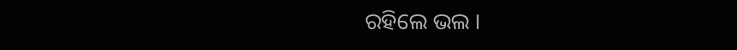ରହିଲେ ଭଲ ।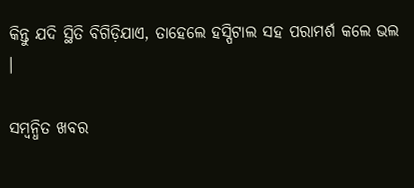କିନ୍ତୁ ଯଦି ସ୍ଥିତି ବିଗିଡ଼ିଯାଏ, ତାହେଲେ ହସ୍ପିଟାଲ ସହ ପରାମର୍ଶ କଲେ ଭଲ ।

ସମ୍ବନ୍ଧିତ ଖବର